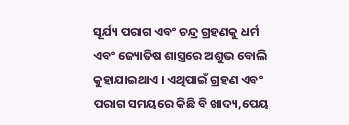ସୂର୍ଯ୍ୟ ପରାଗ ଏବଂ ଚନ୍ଦ୍ର ଗ୍ରହଣକୁ ଧର୍ମ ଏବଂ ଜ୍ୟୋତିଷ ଶାସ୍ତ୍ରରେ ଅଶୁଭ ବୋଲି କୁହାଯାଇଥାଏ । ଏଥିପାଇଁ ଗ୍ରହଣ ଏବଂ ପରାଗ ସମୟରେ କିଛି ବି ଖାଦ୍ୟ,ପେୟ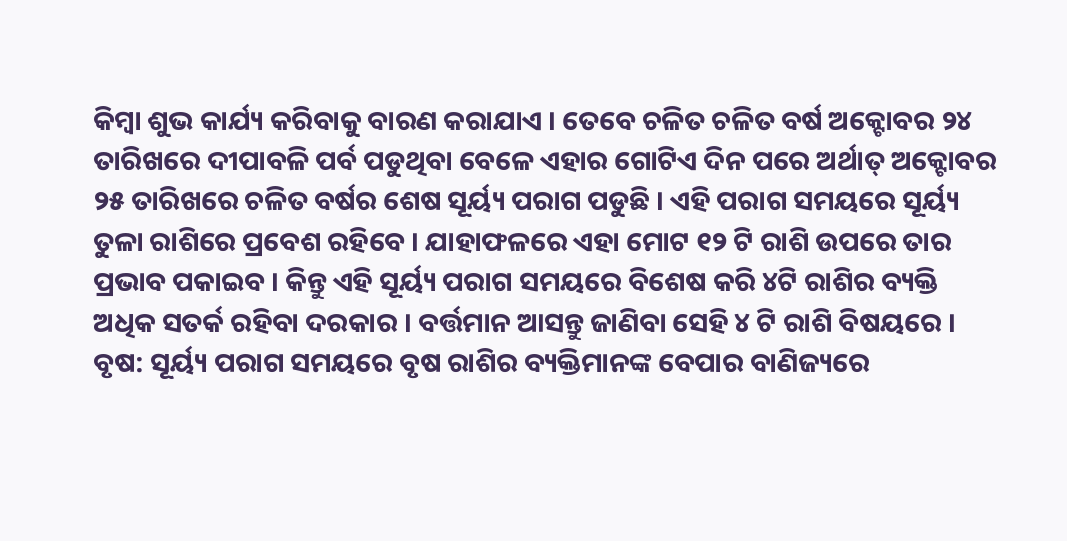କିମ୍ବା ଶୁଭ କାର୍ଯ୍ୟ କରିବାକୁ ବାରଣ କରାଯାଏ । ତେବେ ଚଳିତ ଚଳିତ ବର୍ଷ ଅକ୍ଟୋବର ୨୪ ତାରିଖରେ ଦୀପାବଳି ପର୍ବ ପଡୁଥିବା ବେଳେ ଏହାର ଗୋଟିଏ ଦିନ ପରେ ଅର୍ଥାତ୍ ଅକ୍ଟୋବର ୨୫ ତାରିଖରେ ଚଳିତ ବର୍ଷର ଶେଷ ସୂର୍ୟ୍ୟ ପରାଗ ପଡୁଛି । ଏହି ପରାଗ ସମୟରେ ସୂର୍ୟ୍ୟ ତୁଳା ରାଶିରେ ପ୍ରବେଶ ରହିବେ । ଯାହାଫଳରେ ଏହା ମୋଟ ୧୨ ଟି ରାଶି ଉପରେ ତାର ପ୍ରଭାବ ପକାଇବ । କିନ୍ତୁ ଏହି ସୂର୍ୟ୍ୟ ପରାଗ ସମୟରେ ବିଶେଷ କରି ୪ଟି ରାଶିର ବ୍ୟକ୍ତି ଅଧିକ ସତର୍କ ରହିବା ଦରକାର । ବର୍ତ୍ତମାନ ଆସନ୍ତୁ ଜାଣିବା ସେହି ୪ ଟି ରାଶି ବିଷୟରେ ।
ବୃଷ: ସୂର୍ୟ୍ୟ ପରାଗ ସମୟରେ ବୃଷ ରାଶିର ବ୍ୟକ୍ତିମାନଙ୍କ ବେପାର ବାଣିଜ୍ୟରେ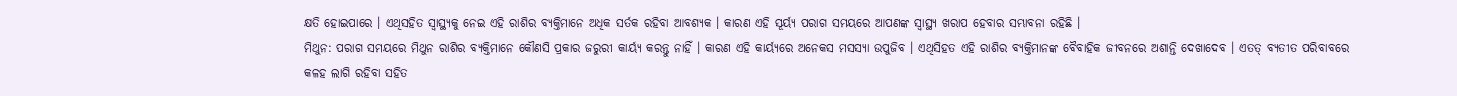କ୍ଷତି ହୋଇପାରେ । ଏଥିସହିତ ସ୍ୱାସ୍ଥ୍ୟକୁ ନେଇ ଏହି ରାଶିର ବ୍ୟକ୍ତିମାନେ ଅଧିକ ସର୍ତକ ରହିବା ଆବଶ୍ୟକ । କାରଣ ଏହି ସୂର୍ୟ୍ୟ ପରାଗ ସମୟରେ ଆପଣଙ୍କ ସ୍ୱାସ୍ଥ୍ୟ ଖରାପ ହେବାର ସମ୍ଭାବନା ରହିଛି ।
ମିଥୁନ: ପରାଗ ସମୟରେ ମିଥୁନ ରାଶିର ବ୍ୟକ୍ତିମାନେ କୌଣସି ପ୍ରକାର ଜରୁରୀ କାର୍ୟ୍ୟ କରନ୍ତୁ ନାହିଁ । କାରଣ ଏହି କାର୍ୟ୍ୟରେ ଅନେକସ ମସସ୍ୟା ଉପୁଜିବ । ଏଥିସିହତ ଏହି ରାଶିର ବ୍ୟକ୍ତିମାନଙ୍କ ବୈବାହିକ ଜୀବନରେ ଅଶାନ୍ତି ଦେଖାଦେବ । ଏତତ୍ ବ୍ୟତୀତ ପରିବାବରେ କଳହ ଲାଗି ରହିବା ସହିତ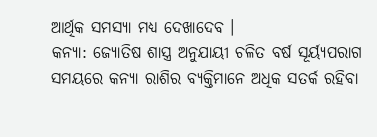ଆର୍ଥିକ ସମସ୍ୟା ମଧ୍ୟ ଦେଖାଦେବ ।
କନ୍ୟା: ଜ୍ୟୋତିଷ ଶାସ୍ତ୍ର ଅନୁଯାୟୀ ଚଳିତ ବର୍ଷ ସୂର୍ୟ୍ୟପରାଗ ସମୟରେ କନ୍ୟା ରାଶିର ବ୍ୟକ୍ତିମାନେ ଅଧିକ ସତର୍କ ରହିବା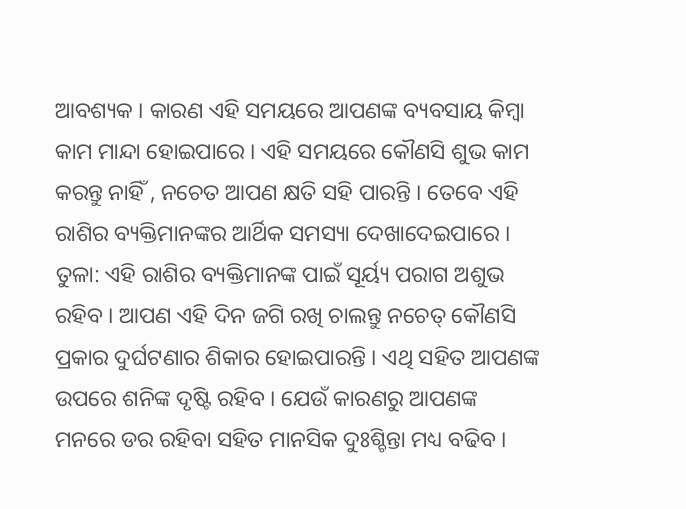ଆବଶ୍ୟକ । କାରଣ ଏହି ସମୟରେ ଆପଣଙ୍କ ବ୍ୟବସାୟ କିମ୍ବା କାମ ମାନ୍ଦା ହୋଇପାରେ । ଏହି ସମୟରେ କୌଣସି ଶୁଭ କାମ କରନ୍ତୁ ନାହିଁ , ନଚେତ ଆପଣ କ୍ଷତି ସହି ପାରନ୍ତି । ତେବେ ଏହି ରାଶିର ବ୍ୟକ୍ତିମାନଙ୍କର ଆର୍ଥିକ ସମସ୍ୟା ଦେଖାଦେଇପାରେ ।
ତୁଳା: ଏହି ରାଶିର ବ୍ୟକ୍ତିମାନଙ୍କ ପାଇଁ ସୂର୍ୟ୍ୟ ପରାଗ ଅଶୁଭ ରହିବ । ଆପଣ ଏହି ଦିନ ଜଗି ରଖି ଚାଲନ୍ତୁ ନଚେତ୍ କୌଣସି ପ୍ରକାର ଦୁର୍ଘଟଣାର ଶିକାର ହୋଇପାରନ୍ତି । ଏଥି ସହିତ ଆପଣଙ୍କ ଉପରେ ଶନିଙ୍କ ଦୃଷ୍ଟି ରହିବ । ଯେଉଁ କାରଣରୁ ଆପଣଙ୍କ ମନରେ ଡର ରହିବା ସହିତ ମାନସିକ ଦୁଃଶ୍ଚିନ୍ତା ମଧ୍ୟ ବଢିବ ।